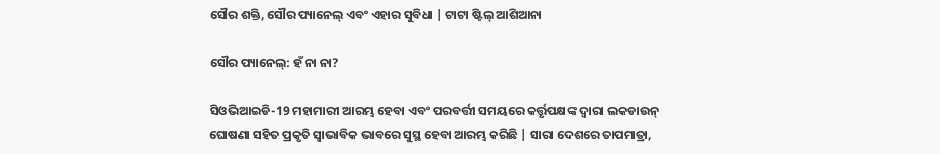ସୌର ଶକ୍ତି, ସୌର ପ୍ୟାନେଲ୍ ଏବଂ ଏହାର ସୁବିଧା | ଟାଟା ଷ୍ଟିଲ୍ ଆଶିଆନା

ସୌର ପ୍ୟାନେଲ୍: ହଁ ନା ନା?

ସିଓଭିଆଇଡି-19 ମହାମାରୀ ଆରମ୍ଭ ହେବା ଏବଂ ପରବର୍ତ୍ତୀ ସମୟରେ କର୍ତ୍ତୃପକ୍ଷଙ୍କ ଦ୍ୱାରା ଲକଡାଉନ୍ ଘୋଷଣା ସହିତ ପ୍ରକୃତି ସ୍ୱାଭାବିକ ଭାବରେ ସୁସ୍ଥ ହେବା ଆରମ୍ଭ କରିଛି | ସାରା ଦେଶରେ ତାପମାତ୍ରା,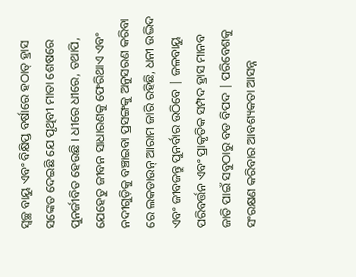ସ୍ୱଚ୍ଛ ବାୟୁ ଏବଂ ବିକ୍ଷିପ୍ତ ବର୍ଷାରେ ହଠାତ୍ ହ୍ରାସ ସଙ୍କେତ ଦେଇଛି ଯେ ପୃଥିବୀ ମାତା ଶେଷରେ ପୁନର୍ଜୀବିତ ହେଉଛି । ଧୀରେ ଧୀରେ, ତଥାପି, ଯେହେତୁ ଜୀବନ ସାଧାରଣକୁ ଫେରିଥାଏ ଏବଂ ନଦୀଗୁଡ଼ିକୁ ବଞ୍ଚାଇବା ପ୍ରସଙ୍ଗକୁ ଅନୁସରଣ କରିବା ରେ ଲକଡାଉନ୍ ଆରାମ ଜାରି ରହିଛି, ଧନୀ ଉଦ୍ଭିଦ ଏବଂ ଜୀବଜନ୍ତୁ ପୁନର୍ବାର ଉଠିବେ | ଜଳବାୟୁ ପରିବର୍ତ୍ତନ ଏବଂ ପ୍ରାକୃତିକ ସମ୍ପଦ ହ୍ରାସ ମାନବ ଜାତି ପାଇଁ ସବୁଠାରୁ ବଡ ବିପଦ | ପରିବେଶକୁ ସଂରକ୍ଷଣ କରିବାର ଆବଶ୍ୟକତା ଆସନ୍ନ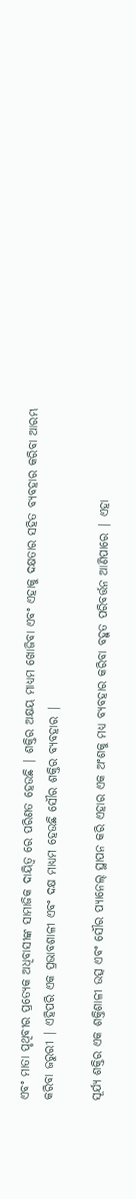ଏବଂ ମାତା ପୃଥିବୀର ପ୍ରତ୍ୟେକ ଅଧିବାସୀଙ୍କ ସାମାଜିକ ଦାୟିତ୍ୱ ରେ ପରିଣତ ହେଉଛି | ଶକ୍ତିର ଅକ୍ଷୟ ମାଧ୍ୟମ ଖୋଜିବା ଏବଂ ଏହାକୁ ଦକ୍ଷତାର ସହିତ ବ୍ୟବହାର କରିବା ଆରମ୍ଭ କରିବା ଜରୁରୀ | ଏହିପରି ଏକ ପ୍ରଭାବଶାଳୀ ଏବଂ ଦକ୍ଷ ମାଧ୍ୟମ ହେଉଛି ସୌର ଶକ୍ତିର ବ୍ୟବହାର |

ସୂର୍ଯ୍ୟ ଶକ୍ତିର ଏକ ଶକ୍ତିଶାଳୀ ଉତ୍ସ ଏବଂ ସୌର ପ୍ୟାନେଲ୍ ସ୍ଥାପନ କରି ଏହାର ଏକ ଅଂଶକୁ ମଧ୍ୟ ବ୍ୟବହାର କରିବା ବହୁତ ପରିବର୍ତ୍ତନ ଆଣିପାରେ | ଏହା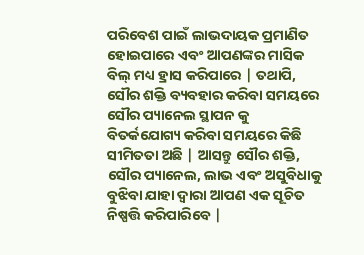ପରିବେଶ ପାଇଁ ଲାଭଦାୟକ ପ୍ରମାଣିତ ହୋଇପାରେ ଏବଂ ଆପଣଙ୍କର ମାସିକ ବିଲ୍ ମଧ୍ୟ ହ୍ରାସ କରିପାରେ | ତଥାପି, ସୌର ଶକ୍ତି ବ୍ୟବହାର କରିବା ସମୟରେ ସୌର ପ୍ୟାନେଲ ସ୍ଥାପନ କୁ ବିତର୍କଯୋଗ୍ୟ କରିବା ସମୟରେ କିଛି ସୀମିତତା ଅଛି | ଆସନ୍ତୁ ସୌର ଶକ୍ତି, ସୌର ପ୍ୟାନେଲ, ଲାଭ ଏବଂ ଅସୁବିଧାକୁ ବୁଝିବା ଯାହା ଦ୍ୱାରା ଆପଣ ଏକ ସୂଚିତ ନିଷ୍ପତ୍ତି କରିପାରିବେ |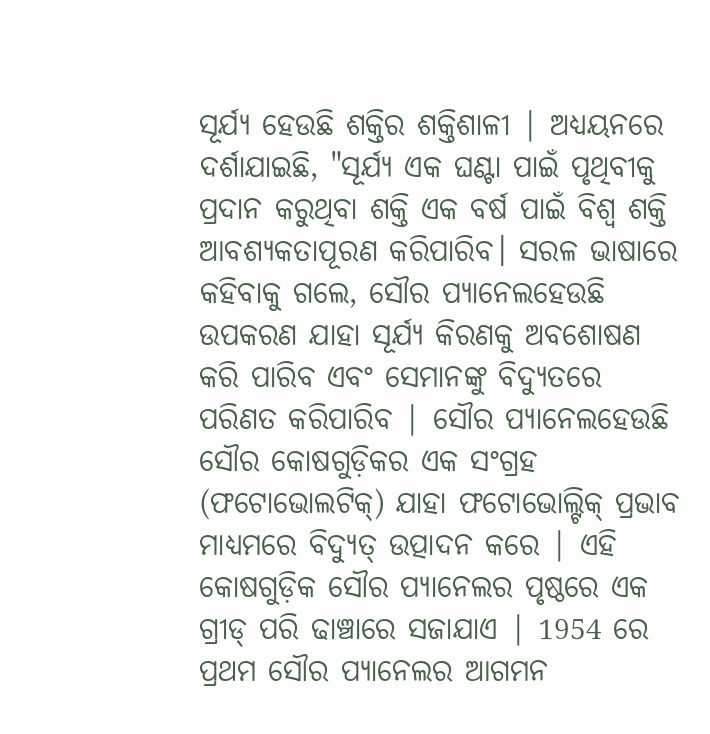ସୂର୍ଯ୍ୟ ହେଉଛି ଶକ୍ତିର ଶକ୍ତିଶାଳୀ | ଅଧ୍ୟୟନରେ ଦର୍ଶାଯାଇଛି, "ସୂର୍ଯ୍ୟ ଏକ ଘଣ୍ଟା ପାଇଁ ପୃଥିବୀକୁ ପ୍ରଦାନ କରୁଥିବା ଶକ୍ତି ଏକ ବର୍ଷ ପାଇଁ ବିଶ୍ୱ ଶକ୍ତି ଆବଶ୍ୟକତାପୂରଣ କରିପାରିବ। ସରଳ ଭାଷାରେ କହିବାକୁ ଗଲେ, ସୌର ପ୍ୟାନେଲହେଉଛି ଉପକରଣ ଯାହା ସୂର୍ଯ୍ୟ କିରଣକୁ ଅବଶୋଷଣ କରି ପାରିବ ଏବଂ ସେମାନଙ୍କୁ ବିଦ୍ୟୁତରେ ପରିଣତ କରିପାରିବ | ସୌର ପ୍ୟାନେଲହେଉଛି ସୌର କୋଷଗୁଡ଼ିକର ଏକ ସଂଗ୍ରହ (ଫଟୋଭୋଲଟିକ୍) ଯାହା ଫଟୋଭୋଲ୍ଟିକ୍ ପ୍ରଭାବ ମାଧ୍ୟମରେ ବିଦ୍ୟୁତ୍ ଉତ୍ପାଦନ କରେ | ଏହି କୋଷଗୁଡ଼ିକ ସୌର ପ୍ୟାନେଲର ପୃଷ୍ଠରେ ଏକ ଗ୍ରୀଡ୍ ପରି ଢାଞ୍ଚାରେ ସଜାଯାଏ | 1954 ରେ ପ୍ରଥମ ସୌର ପ୍ୟାନେଲର ଆଗମନ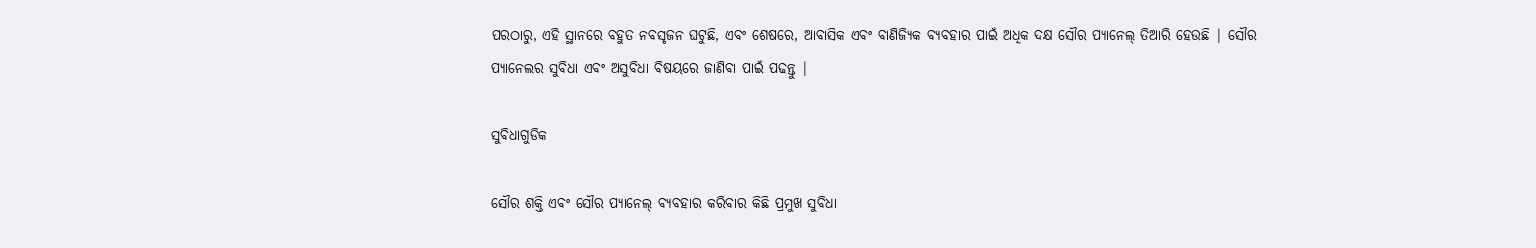ପରଠାରୁ, ଏହି ସ୍ଥାନରେ ବହୁତ ନବସୃଜନ ଘଟୁଛି, ଏବଂ ଶେଷରେ, ଆବାସିକ ଏବଂ ବାଣିଜ୍ୟିକ ବ୍ୟବହାର ପାଇଁ ଅଧିକ ଦକ୍ଷ ସୌର ପ୍ୟାନେଲ୍ ତିଆରି ହେଉଛି | ସୌର ପ୍ୟାନେଲର ସୁବିଧା ଏବଂ ଅସୁବିଧା ବିଷୟରେ ଜାଣିବା ପାଇଁ ପଢନ୍ତୁ |

ସୁବିଧାଗୁଡିକ

ସୌର ଶକ୍ତି ଏବଂ ସୌର ପ୍ୟାନେଲ୍ ବ୍ୟବହାର କରିବାର କିଛି ପ୍ରମୁଖ ସୁବିଧା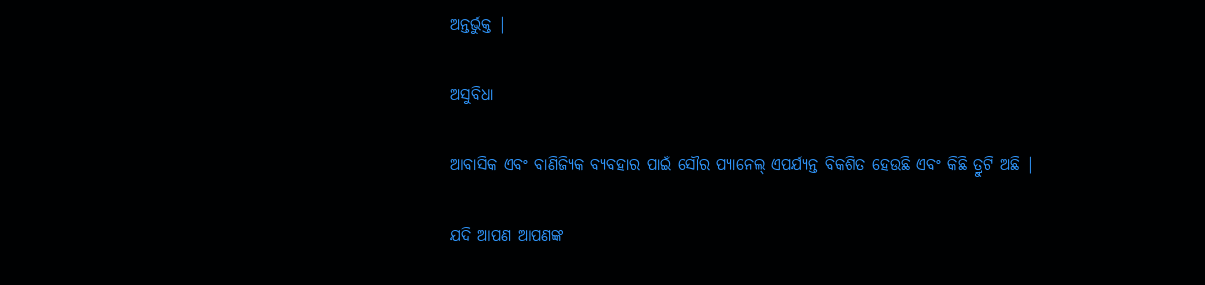ଅନ୍ତର୍ଭୁକ୍ତ |

ଅସୁବିଧା

ଆବାସିକ ଏବଂ ବାଣିଜ୍ୟିକ ବ୍ୟବହାର ପାଇଁ ସୌର ପ୍ୟାନେଲ୍ ଏପର୍ଯ୍ୟନ୍ତ ବିକଶିତ ହେଉଛି ଏବଂ କିଛି ତ୍ରୁଟି ଅଛି |

ଯଦି ଆପଣ ଆପଣଙ୍କ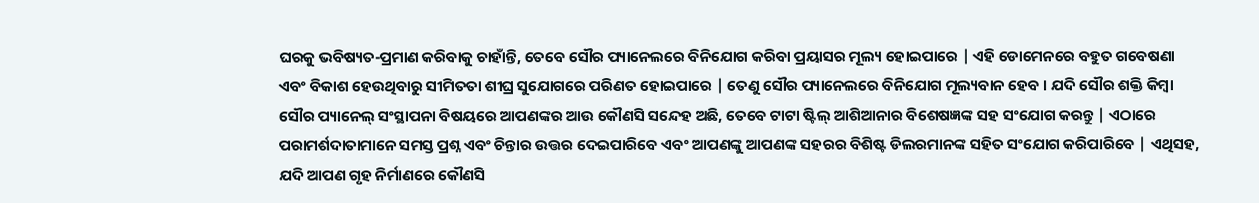ଘରକୁ ଭବିଷ୍ୟତ-ପ୍ରମାଣ କରିବାକୁ ଚାହାଁନ୍ତି, ତେବେ ସୌର ପ୍ୟାନେଲରେ ବିନିଯୋଗ କରିବା ପ୍ରୟାସର ମୂଲ୍ୟ ହୋଇପାରେ | ଏହି ଡୋମେନରେ ବହୁତ ଗବେଷଣା ଏବଂ ବିକାଶ ହେଉଥିବାରୁ ସୀମିତତା ଶୀଘ୍ର ସୁଯୋଗରେ ପରିଣତ ହୋଇପାରେ | ତେଣୁ ସୌର ପ୍ୟାନେଲରେ ବିନିଯୋଗ ମୂଲ୍ୟବାନ ହେବ । ଯଦି ସୌର ଶକ୍ତି କିମ୍ବା ସୌର ପ୍ୟାନେଲ୍ ସଂସ୍ଥାପନା ବିଷୟରେ ଆପଣଙ୍କର ଆଉ କୌଣସି ସନ୍ଦେହ ଅଛି, ତେବେ ଟାଟା ଷ୍ଟିଲ୍ ଆଶିଆନାର ବିଶେଷଜ୍ଞଙ୍କ ସହ ସଂଯୋଗ କରନ୍ତୁ | ଏଠାରେ ପରାମର୍ଶଦାତାମାନେ ସମସ୍ତ ପ୍ରଶ୍ନ ଏବଂ ଚିନ୍ତାର ଉତ୍ତର ଦେଇପାରିବେ ଏବଂ ଆପଣଙ୍କୁ ଆପଣଙ୍କ ସହରର ବିଶିଷ୍ଟ ଡିଲରମାନଙ୍କ ସହିତ ସଂଯୋଗ କରିପାରିବେ | ଏଥିସହ, ଯଦି ଆପଣ ଗୃହ ନିର୍ମାଣରେ କୌଣସି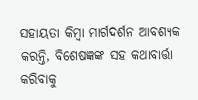ସହାୟତା କିମ୍ବା ମାର୍ଗଦର୍ଶନ ଆବଶ୍ୟକ କରନ୍ତି, ବିଶେଷଜ୍ଞଙ୍କ ସହ କଥାବାର୍ତ୍ତା କରିବାକୁ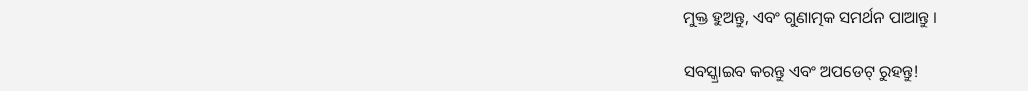ମୁକ୍ତ ହୁଅନ୍ତୁ, ଏବଂ ଗୁଣାତ୍ମକ ସମର୍ଥନ ପାଆନ୍ତୁ ।

ସବସ୍କ୍ରାଇବ କରନ୍ତୁ ଏବଂ ଅପଡେଟ୍ ରୁହନ୍ତୁ!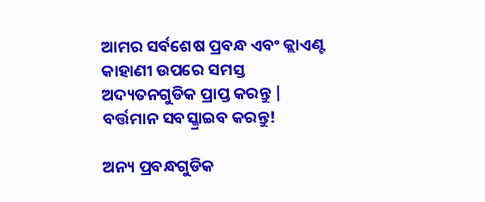ଆମର ସର୍ବଶେଷ ପ୍ରବନ୍ଧ ଏବଂ କ୍ଲାଏଣ୍ଟ କାହାଣୀ ଉପରେ ସମସ୍ତ ଅଦ୍ୟତନଗୁଡିକ ପ୍ରାପ୍ତ କରନ୍ତୁ | ବର୍ତ୍ତମାନ ସବସ୍କ୍ରାଇବ କରନ୍ତୁ!

ଅନ୍ୟ ପ୍ରବନ୍ଧଗୁଡିକ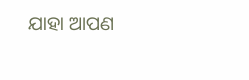ଯାହା ଆପଣ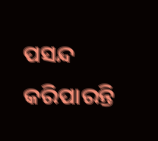ପସନ୍ଦ କରିପାରନ୍ତି